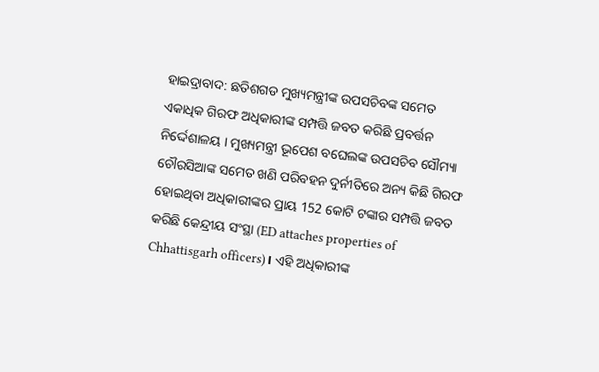ହାଇଦ୍ରାବାଦ: ଛତିଶଗଡ ମୁଖ୍ୟମନ୍ତ୍ରୀଙ୍କ ଉପସଚିବଙ୍କ ସମେତ ଏକାଧିକ ଗିରଫ ଅଧିକାରୀଙ୍କ ସମ୍ପତ୍ତି ଜବତ କରିଛି ପ୍ରବର୍ତ୍ତନ ନିର୍ଦ୍ଦେଶାଳୟ । ମୁଖ୍ୟମନ୍ତ୍ରୀ ଭୂପେଶ ବଘେଲଙ୍କ ଉପସଚିବ ସୌମ୍ୟା ଚୌରସିଆଙ୍କ ସମେତ ଖଣି ପରିବହନ ଦୁର୍ନୀତିରେ ଅନ୍ୟ କିଛି ଗିରଫ ହୋଇଥିବା ଅଧିକାରୀଙ୍କର ପ୍ରାୟ 152 କୋଟି ଟଙ୍କାର ସମ୍ପତ୍ତି ଜବତ କରିଛି କେନ୍ଦ୍ରୀୟ ସଂସ୍ଥା (ED attaches properties of Chhattisgarh officers)। ଏହି ଅଧିକାରୀଙ୍କ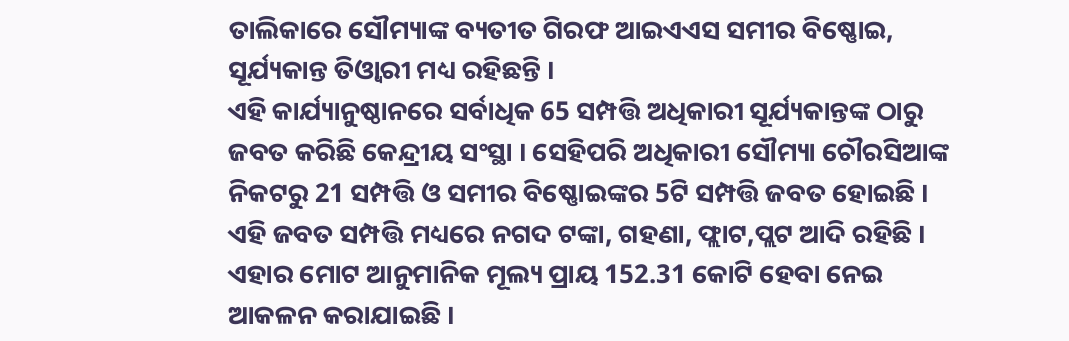ତାଲିକାରେ ସୌମ୍ୟାଙ୍କ ବ୍ୟତୀତ ଗିରଫ ଆଇଏଏସ ସମୀର ବିଷ୍ଣୋଇ, ସୂର୍ଯ୍ୟକାନ୍ତ ତିଓ୍ବାରୀ ମଧ୍ୟ ରହିଛନ୍ତି ।
ଏହି କାର୍ଯ୍ୟାନୁଷ୍ଠାନରେ ସର୍ବାଧିକ 65 ସମ୍ପତ୍ତି ଅଧିକାରୀ ସୂର୍ଯ୍ୟକାନ୍ତଙ୍କ ଠାରୁ ଜବତ କରିଛି କେନ୍ଦ୍ରୀୟ ସଂସ୍ଥା । ସେହିପରି ଅଧିକାରୀ ସୌମ୍ୟା ଚୌରସିଆଙ୍କ ନିକଟରୁ 21 ସମ୍ପତ୍ତି ଓ ସମୀର ବିଷ୍ଣୋଇଙ୍କର 5ଟି ସମ୍ପତ୍ତି ଜବତ ହୋଇଛି । ଏହି ଜବତ ସମ୍ପତ୍ତି ମଧ୍ୟରେ ନଗଦ ଟଙ୍କା, ଗହଣା, ଫ୍ଲାଟ,ପ୍ଲଟ ଆଦି ରହିଛି । ଏହାର ମୋଟ ଆନୁମାନିକ ମୂଲ୍ୟ ପ୍ରାୟ 152.31 କୋଟି ହେବା ନେଇ ଆକଳନ କରାଯାଇଛି ।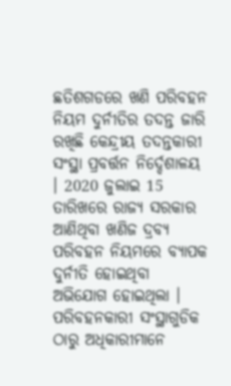ଛତିଶଗଡରେ ଖଣି ପରିବହନ ନିୟମ ଦୁର୍ନୀତିର ତଦନ୍ତ ଜାରି ରଖିଛି କେନ୍ଦ୍ରୀୟ ତଦନ୍ତକାରୀ ସଂସ୍ଥା ପ୍ରବର୍ତ୍ତନ ନିର୍ଦ୍ଦେଶାଳୟ । 2020 ଜୁଲାଇ 15 ତାରିଖରେ ରାଜ୍ୟ ସରକାର ଆଣିଥିବା ଖଣିଜ ଦ୍ରବ୍ୟ ପରିବହନ ନିୟମରେ ବ୍ୟାପକ ଦୁର୍ନୀତି ହୋଇଥିବା ଅଭିଯୋଗ ହୋଇଥିଲା । ପରିବହନକାରୀ ସଂସ୍ଥାଗୁଡିକ ଠାରୁ ଅଧିକାରୀମାନେ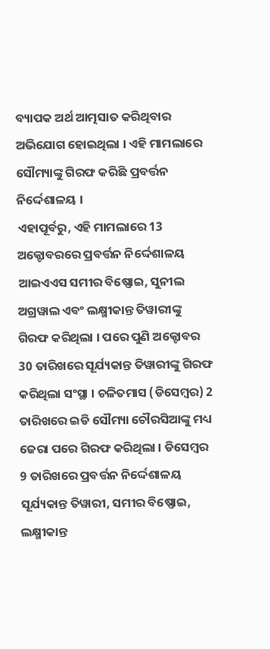ବ୍ୟାପକ ଅର୍ଥ ଆତ୍ମସାତ କରିଥିବାର ଅଭିଯୋଗ ହୋଇଥିଲା । ଏହି ମାମଲାରେ ସୌମ୍ୟାଙ୍କୁ ଗିରଫ କରିଛି ପ୍ରବର୍ତ୍ତନ ନିର୍ଦ୍ଦେଶାଳୟ ।
ଏହାପୂର୍ବରୁ, ଏହି ମାମଲାରେ 13 ଅକ୍ଟୋବରରେ ପ୍ରବର୍ତ୍ତନ ନିର୍ଦ୍ଦେଶାଳୟ ଆଇଏଏସ ସମୀର ବିଷ୍ଣୋଇ, ସୁନୀଲ ଅଗ୍ରୱାଲ ଏବଂ ଲକ୍ଷ୍ମୀକାନ୍ତ ତିୱାରୀଙ୍କୁ ଗିରଫ କରିଥିଲା । ପରେ ପୁଣି ଅକ୍ଟୋବର 30 ତାରିଖରେ ସୂର୍ଯ୍ୟକାନ୍ତ ତିୱାରୀଙ୍କୁ ଗିରଫ କରିଥିଲା ସଂସ୍ଥା । ଚଳିତମାସ (ଡିସେମ୍ବର) 2 ତାରିଖରେ ଇଡି ସୌମ୍ୟା ଚୌରସିଆଙ୍କୁ ମଧ୍ୟ ଜେରା ପରେ ଗିରଫ କରିଥିଲା । ଡିସେମ୍ବର 9 ତାରିଖରେ ପ୍ରବର୍ତ୍ତନ ନିର୍ଦ୍ଦେଶାଳୟ ସୂର୍ଯ୍ୟକାନ୍ତ ତିୱାରୀ, ସମୀର ବିଷ୍ଣୋଇ, ଲକ୍ଷ୍ମୀକାନ୍ତ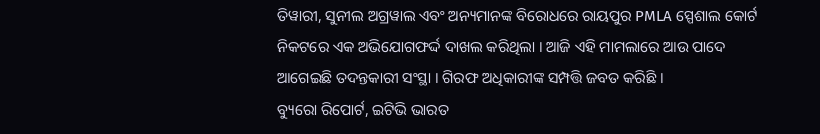ତିୱାରୀ, ସୁନୀଲ ଅଗ୍ରୱାଲ ଏବଂ ଅନ୍ୟମାନଙ୍କ ବିରୋଧରେ ରାୟପୁର PMLA ସ୍ପେଶାଲ କୋର୍ଟ ନିକଟରେ ଏକ ଅଭିଯୋଗଫର୍ଦ୍ଦ ଦାଖଲ କରିଥିଲା । ଆଜି ଏହି ମାମଲାରେ ଆଉ ପାଦେ ଆଗେଇଛି ତଦନ୍ତକାରୀ ସଂସ୍ଥା । ଗିରଫ ଅଧିକାରୀଙ୍କ ସମ୍ପତ୍ତି ଜବତ କରିଛି ।
ବ୍ୟୁରୋ ରିପୋର୍ଟ, ଇଟିଭି ଭାରତ